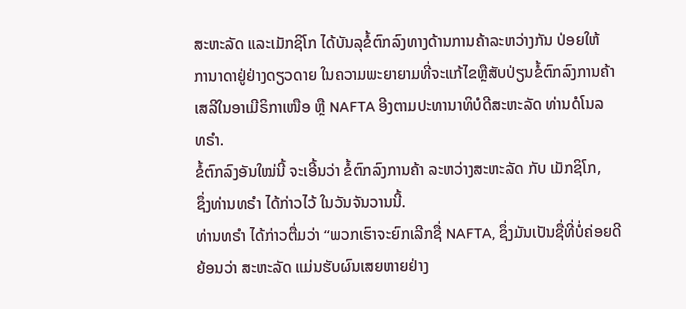ສະຫະລັດ ແລະເມັກຊິໂກ ໄດ້ບັນລຸຂໍ້ຕົກລົງທາງດ້ານການຄ້າລະຫວ່າງກັນ ປ່ອຍໃຫ້
ການາດາຢູ່ຢ່າງດຽວດາຍ ໃນຄວາມພະຍາຍາມທີ່ຈະແກ້ໄຂຫຼືສັບປ່ຽນຂໍ້ຕົກລົງການຄ້າ
ເສລີໃນອາເມີຣິກາເໜືອ ຫຼື NAFTA ອີງຕາມປະທານາທິບໍດີສະຫະລັດ ທ່ານດໍໂນລ
ທຣຳ.
ຂໍ້ຕົກລົງອັນໃໝ່ນີ້ ຈະເອີ້ນວ່າ ຂໍ້ຕົກລົງການຄ້າ ລະຫວ່າງສະຫະລັດ ກັບ ເມັກຊິໂກ,
ຊຶ່ງທ່ານທຣຳ ໄດ້ກ່າວໄວ້ ໃນວັນຈັນວານນີ້.
ທ່ານທຣຳ ໄດ້ກ່າວຕື່ມວ່າ “ພວກເຮົາຈະຍົກເລີກຊື່ NAFTA, ຊຶ່ງມັນເປັນຊື່ທີ່ບໍ່ຄ່ອຍດີ
ຍ້ອນວ່າ ສະຫະລັດ ແມ່ນຮັບຜົນເສຍຫາຍຢ່າງ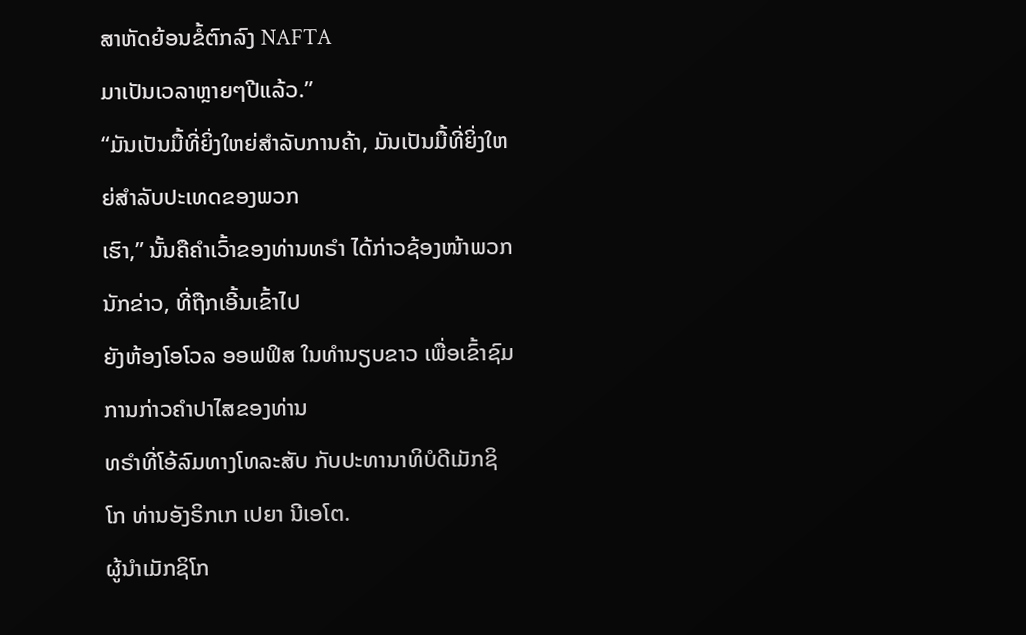ສາຫັດຍ້ອນຂໍ້ຕົກລົງ NAFTA
ມາເປັນເວລາຫຼາຍໆປີແລ້ວ.”
“ມັນເປັນມື້ທີ່ຍິ່ງໃຫຍ່ສຳລັບການຄ້າ, ມັນເປັນມື້ທີ່ຍິ່ງໃຫຍ່ສຳລັບປະເທດຂອງພວກ
ເຮົາ,” ນັ້ນຄືຄຳເວົ້າຂອງທ່ານທຣຳ ໄດ້ກ່າວຊ້ອງໜ້າພວກນັກຂ່າວ, ທີ່ຖືກເອີ້ນເຂົ້າໄປ
ຍັງຫ້ອງໂອໂວລ ອອຟຟິສ ໃນທຳນຽບຂາວ ເພື່ອເຂົ້າຊົມການກ່າວຄຳປາໄສຂອງທ່ານ
ທຣຳທີ່ໂອ້ລົມທາງໂທລະສັບ ກັບປະທານາທິບໍດີເມັກຊິໂກ ທ່ານອັງຣິກເກ ເປຍາ ນີເອໂຕ.
ຜູ້ນຳເມັກຊິໂກ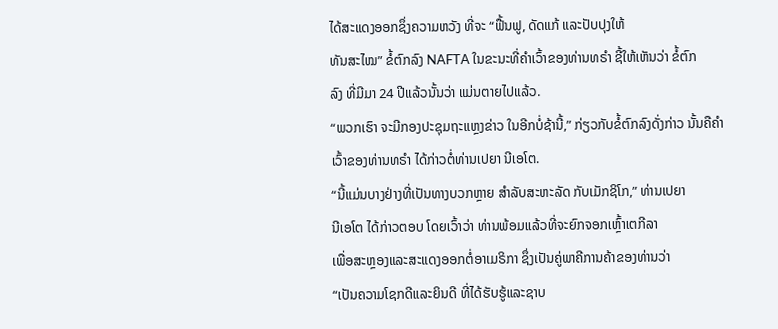ໄດ້ສະແດງອອກຊຶ່ງຄວາມຫວັງ ທີ່ຈະ “ຟື້ນຟູ, ດັດແກ້ ແລະປັບປຸງໃຫ້
ທັນສະໄໝ” ຂໍ້ຕົກລົງ NAFTA ໃນຂະນະທີ່ຄຳເວົ້າຂອງທ່ານທຣຳ ຊີ້ໃຫ້ເຫັນວ່າ ຂໍ້ຕົກ
ລົງ ທີ່ມີມາ 24 ປີແລ້ວນັ້ນວ່າ ແມ່ນຕາຍໄປແລ້ວ.
“ພວກເຮົາ ຈະມີກອງປະຊຸມຖະແຫຼງຂ່າວ ໃນອີກບໍ່ຊ້ານີ້,” ກ່ຽວກັບຂໍ້ຕົກລົງດັ່ງກ່າວ ນັ້ນຄືຄຳເວົ້າຂອງທ່ານທຣຳ ໄດ້ກ່າວຕໍ່ທ່ານເປຍາ ນີເອໂຕ.
“ນີ້ແມ່ນບາງຢ່າງທີ່ເປັນທາງບວກຫຼາຍ ສຳລັບສະຫະລັດ ກັບເມັກຊິໂກ,” ທ່ານເປຍາ
ນີເອໂຕ ໄດ້ກ່າວຕອບ ໂດຍເວົ້າວ່າ ທ່ານພ້ອມແລ້ວທີ່ຈະຍົກຈອກເຫຼົ້າເຕກີລາ
ເພື່ອສະຫຼອງແລະສະແດງອອກຕໍ່ອາເມຣິກາ ຊຶ່ງເປັນຄູ່ພາຄີການຄ້າຂອງທ່ານວ່າ
“ເປັນຄວາມໂຊກດີແລະຍິນດີ ທີ່ໄດ້ຮັບຮູ້ແລະຊາບ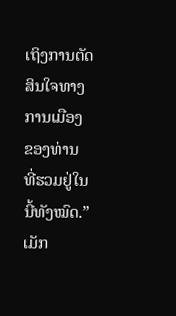ເຖິງການຕັດສິນໃຈທາງການເມືອງ
ຂອງທ່ານ ທີ່ຮວມຢູ່ໃນນີ້ທັງໝົດ.”
ເມັກ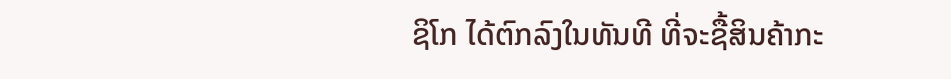ຊິໂກ ໄດ້ຕົກລົງໃນທັນທີ ທີ່ຈະຊື້ສິນຄ້າກະ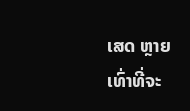ເສດ ຫຼາຍເທົ່າທີ່ຈະ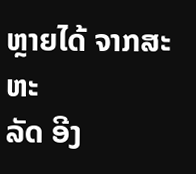ຫຼາຍໄດ້ ຈາກສະຫະ
ລັດ ອີງ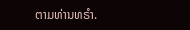ຕາມທ່ານທຣຳ.